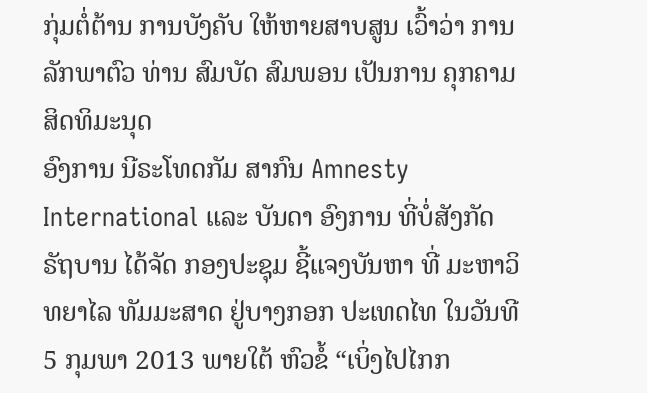ກຸ່ມຕໍ່ຕ້ານ ການບັງຄັບ ໃຫ້ຫາຍສາບສູນ ເວົ້າວ່າ ການລັກພາຕົວ ທ່ານ ສົມບັດ ສົມພອນ ເປັນການ ຄຸກຄາມ ສິດທິມະນຸດ
ອົງການ ນີຣະໂທດກັມ ສາກົນ Amnesty International ແລະ ບັນດາ ອົງການ ທີ່ບໍ່ສັງກັດ ຣັຖບານ ໄດ້ຈັດ ກອງປະຊຸມ ຊີ້ແຈງບັນຫາ ທີ່ ມະຫາວິທຍາໄລ ທັມມະສາດ ຢູ່ບາງກອກ ປະເທດໄທ ໃນວັນທີ 5 ກຸມພາ 2013 ພາຍໃຕ້ ຫົວຂໍ້ “ເບິ່ງໄປໄກກ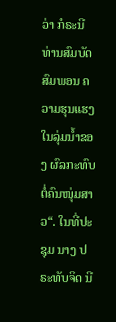ວ່າ ກໍຣະນີ ທ່ານສົມບັດ ສົມພອນ ຄວາມຮຸນແຮງ ໃນລຸ່ມນໍ້າຂອງ ຜົລກະທົບ ຕໍ່ຄົນໜຸ່ມສາວ“. ໃນທີ່ປະຊຸມ ນາງ ປຣະທັບຈິດ ນີ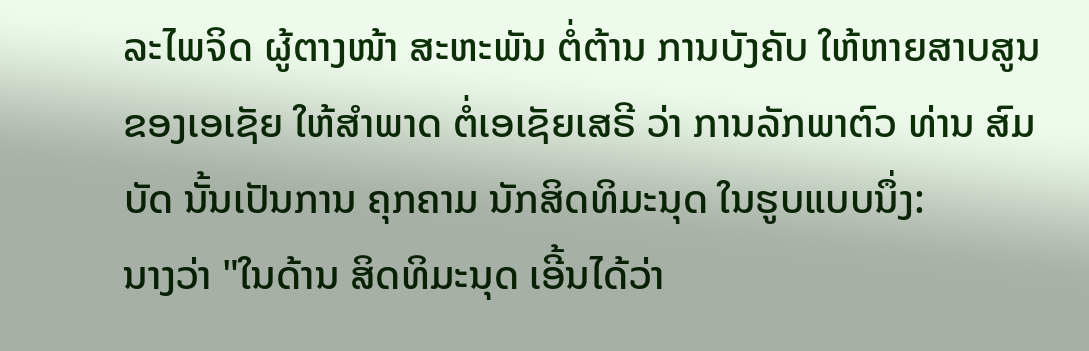ລະໄພຈິດ ຜູ້ຕາງໜ້າ ສະຫະພັນ ຕໍ່ຕ້ານ ການບັງຄັບ ໃຫ້ຫາຍສາບສູນ ຂອງເອເຊັຍ ໃຫ້ສໍາພາດ ຕໍ່ເອເຊັຍເສຣີ ວ່າ ການລັກພາຕົວ ທ່ານ ສົມບັດ ນັ້ນເປັນການ ຄຸກຄາມ ນັກສິດທິມະນຸດ ໃນຮູບແບບນຶ່ງ:
ນາງວ່າ "ໃນດ້ານ ສິດທິມະນຸດ ເອີ້ນໄດ້ວ່າ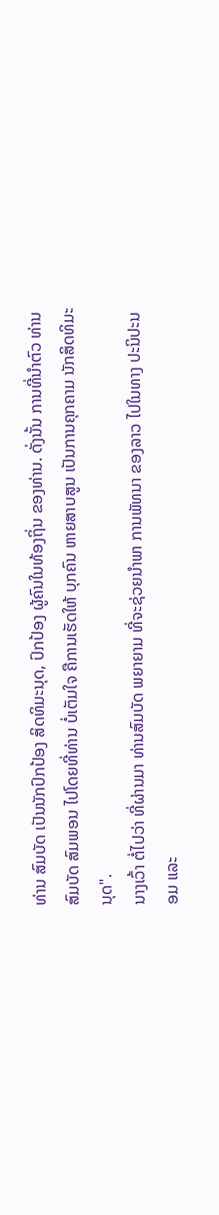ທ່ານ ສົມບັດ ເປັນນັກປົກປ້ອງ ສິດທິມະນຸດ, ປົກປ້ອງ ຜູ້ຄົນໃນທ້ອງຖິ່ນ ຂອງທ່ານ. ດັ່ງນັ້ນ ການທີ່ນໍາຕົວ ທ່ານ ສົມບັດ ສົມພອນ ໄປໂດຍທີ່ທ່ານ ບໍ່ເຕັມໃຈ ຄືການເຮັດໃຫ້ ບຸກຄົນ ຫາຍສາບສູນ ເປັນການຄຸກຄາມ ນັກສິດທິມະນຸດ".
ນາງເວົ້າ ຕໍ່ໄປວ່າ ທີ່ຜ່ານມາ ທ່ານສົມບັດ ພຍາຍາມ ທີ່ຈະຊ່ວຍນໍາພາ ການພັທນາ ຂອງລາວ ໄປໃນທາງ ປະນິປະນອມ ແລະ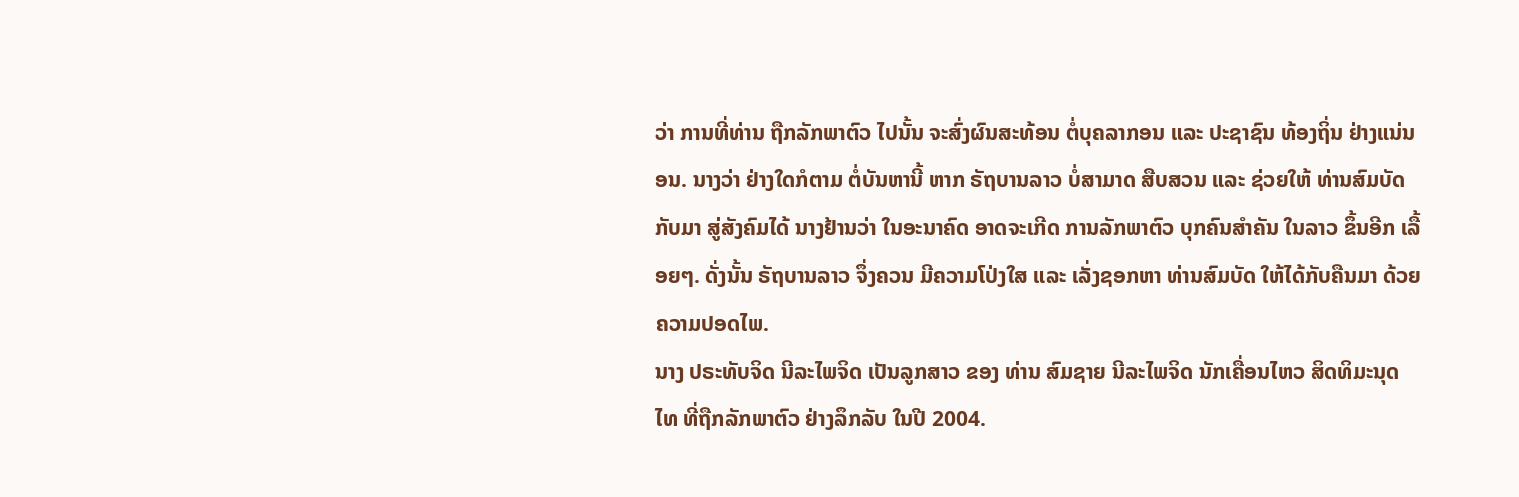ວ່າ ການທີ່ທ່ານ ຖືກລັກພາຕົວ ໄປນັ້ນ ຈະສົ່ງຜົນສະທ້ອນ ຕໍ່ບຸຄລາກອນ ແລະ ປະຊາຊົນ ທ້ອງຖິ່ນ ຢ່າງແນ່ນອນ. ນາງວ່າ ຢ່າງໃດກໍຕາມ ຕໍ່ບັນຫານີ້ ຫາກ ຣັຖບານລາວ ບໍ່ສາມາດ ສືບສວນ ແລະ ຊ່ວຍໃຫ້ ທ່ານສົມບັດ ກັບມາ ສູ່ສັງຄົມໄດ້ ນາງຢ້ານວ່າ ໃນອະນາຄົດ ອາດຈະເກີດ ການລັກພາຕົວ ບຸກຄົນສໍາຄັນ ໃນລາວ ຂຶ້ນອີກ ເລື້ອຍໆ. ດັ່ງນັ້ນ ຣັຖບານລາວ ຈຶ່ງຄວນ ມີຄວາມໂປ່ງໃສ ແລະ ເລັ່ງຊອກຫາ ທ່ານສົມບັດ ໃຫ້ໄດ້ກັບຄືນມາ ດ້ວຍຄວາມປອດໄພ.
ນາງ ປຣະທັບຈິດ ນີລະໄພຈິດ ເປັນລູກສາວ ຂອງ ທ່ານ ສົມຊາຍ ນີລະໄພຈິດ ນັກເຄື່ອນໄຫວ ສິດທິມະນຸດ ໄທ ທີ່ຖືກລັກພາຕົວ ຢ່າງລຶກລັບ ໃນປີ 2004.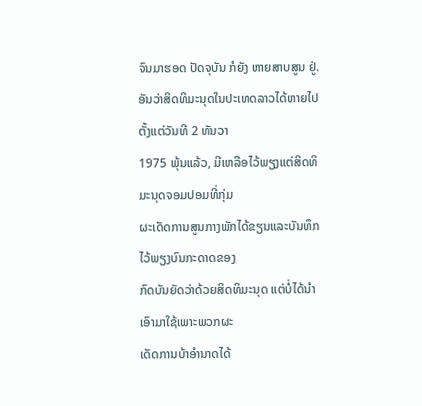ຈົນມາຮອດ ປັດຈຸບັນ ກໍຍັງ ຫາຍສາບສູນ ຢູ່.
ອັນວ່າສິດທິມະນຸດໃນປະເທດລາວໄດ້ຫາຍໄປຕັ້ງແຕ່ວັນທີ 2 ທັນວາ
1975 ພຸ້ນແລ້ວ, ມີເຫລືອໄວ້ພຽງແຕ່ສິດທິມະນຸດຈອມປອມທີ່ກຸ່ມ
ຜະເດັດການສູນກາງພັກໄດ້ຂຽນແລະບັນທຶກໄວ້ພຽງບົນກະດາດຂອງ
ກົດບັນຍັດວ່າດ້ວຍສິດທິມະນຸດ ແຕ່ບໍ່ໄດ້ນຳເອົາມາໃຊ້ເພາະພວກຜະ
ເດັດການບ້າອຳນາດໄດ້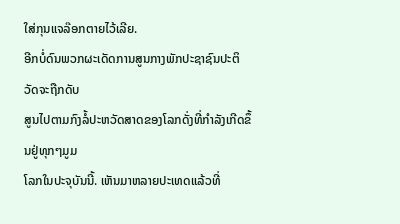ໃສ່ກຸນແຈລ໊ອກຕາຍໄວ້ເລີຍ.
ອີກບໍ່ດົນພວກຜະເດັດການສູນກາງພັກປະຊາຊົນປະຕິວັດຈະຖືກດັບ
ສູນໄປຕາມກົງລໍ້ປະຫວັດສາດຂອງໂລກດັ່ງທີ່ກຳລັງເກີດຂຶ້ນຢູ່ທຸກໆມູມ
ໂລກໃນປະຈຸບັນນີ້. ເຫັນມາຫລາຍປະເທດແລ້ວທີ່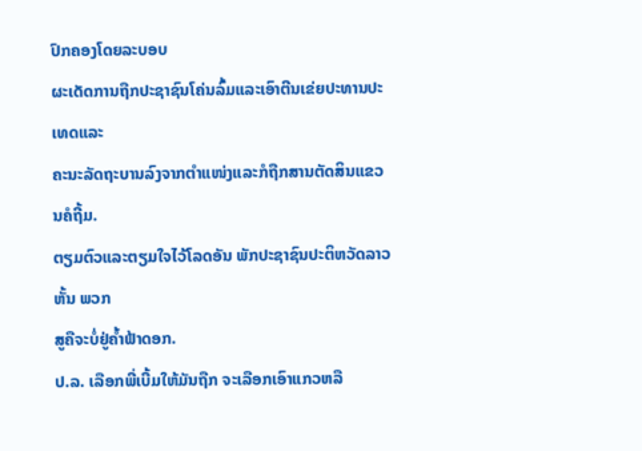ປົກຄອງໂດຍລະບອບ
ຜະເດັດການຖືກປະຊາຊົນໂຄ່ນລົ້ມແລະເອົາຕີນເຂ່ຍປະທານປະເທດແລະ
ຄະນະລັດຖະບານລົງຈາກຕຳແໜ່ງແລະກໍຖືກສານຕັດສິນແຂວນຄໍຖີ້ມ.
ຕຽມຕົວແລະຕຽມໃຈໄວ້ໂລດອັນ ພັກປະຊາຊົນປະຕິຫວັດລາວ ຫັ້ນ ພວກ
ສູຄືຈະບໍ່ຢູ່ຄ້ຳຟ້າດອກ.
ປ.ລ. ເລືອກພີ່ເບີ້ມໃຫ້ມັນຖືກ ຈະເລືອກເອົາແກວຫລື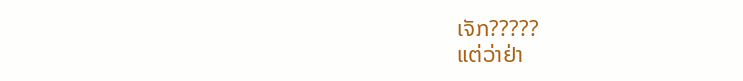ເຈັກ?????
ແຕ່ວ່າຢ່າ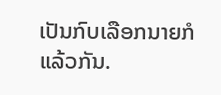ເປັນກົບເລືອກນາຍກໍແລ້ວກັນ.